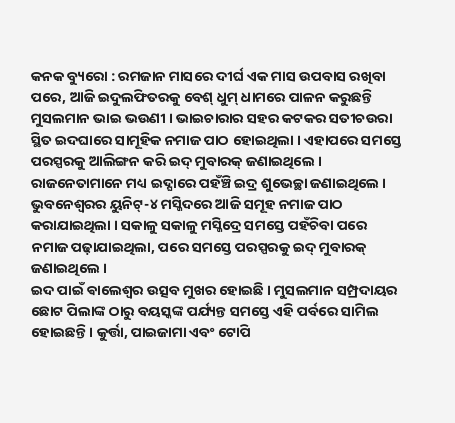କନକ ବ୍ୟୁରୋ : ରମଜାନ ମାସରେ ଦୀର୍ଘ ଏକ ମାସ ଉପବାସ ରଖିବା ପରେ, ଆଜି ଇଦୁଲଫିତରକୁ ବେଶ୍ ଧୁମ୍ ଧାମରେ ପାଳନ କରୁଛନ୍ତି ମୁସଲମାନ ଭାଇ ଭଉଣୀ । ଭାଇଚାରାର ସହର କଟକର ସତୀଚଉରା ସ୍ଥିତ ଇଦଘାରେ ସାମୂହିକ ନମାଜ ପାଠ ହୋଇଥିଲା । ଏହାପରେ ସମସ୍ତେ ପରସ୍ପରକୁ ଆଲିଙ୍ଗନ କରି ଇଦ୍ ମୁବାରକ୍ ଜଣାଇଥିଲେ । ରାଜନେତାମାନେ ମଧ୍ୟ ଇଦ୍ଘାରେ ପହଁଞ୍ଚି ଇଦ୍ର ଶୁଭେଚ୍ଛା ଜଣାଇଥିଲେ ।
ଭୁବନେଶ୍ୱରର ୟୁନିଟ୍-୪ ମସ୍ଜିଦରେ ଆଜି ସମୂହ ନମାଜ ପାଠ କରାଯାଇଥିଲା । ସକାଳୁ ସକାଳୁ ମସ୍ଜିଦ୍ରେ ସମସ୍ତେ ପହଁଚିବା ପରେ ନମାଜ ପଢ଼ାଯାଇଥିଲା, ପରେ ସମସ୍ତେ ପରସ୍ପରକୁ ଇଦ୍ ମୁବାରକ୍ ଜଣାଇଥିଲେ ।
ଇଦ ପାଇଁ ଵାଲେଶ୍ୱର ଉତ୍ସବ ମୁଖର ହୋଇଛି । ମୁସଲମାନ ସମ୍ପ୍ରଦାୟର ଛୋଟ ପିଲାଙ୍କ ଠାରୁ ବୟସ୍କଙ୍କ ପର୍ଯ୍ୟନ୍ତ ସମସ୍ତେ ଏହି ପର୍ବରେ ସାମିଲ ହୋଇଛନ୍ତି । କୁର୍ତ୍ତା, ପାଇଜାମା ଏବଂ ଟୋପି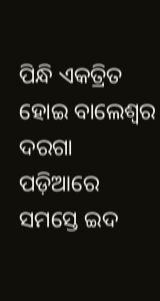ପିନ୍ଧି ଏକତ୍ରିତ ହୋଇ ବାଲେଶ୍ୱର ଦରଗା ପଡ଼ିଆରେ ସମସ୍ତେ ଇଦ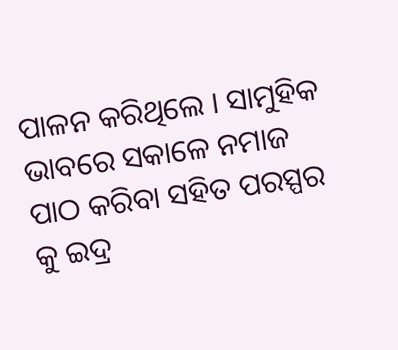ପାଳନ କରିଥିଲେ । ସାମୁହିକ ଭାବରେ ସକାଳେ ନମାଜ ପାଠ କରିବା ସହିତ ପରସ୍ପର କୁ ଇଦ୍ର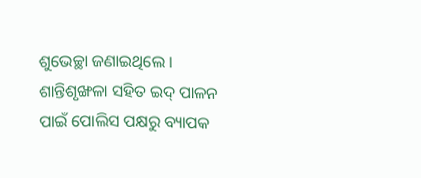ଶୁଭେଚ୍ଛା ଜଣାଇଥିଲେ । ଶାନ୍ତିଶୃଙ୍ଖଳା ସହିତ ଇଦ୍ ପାଳନ ପାଇଁ ପୋଲିସ ପକ୍ଷରୁ ବ୍ୟାପକ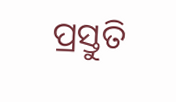ପ୍ରସ୍ତୁତି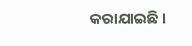କରାଯାଇଛି ।